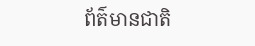ព័ត៌មានជាតិ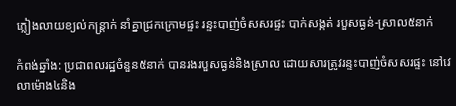ភ្លៀងលាយខ្យល់កន្ត្រាក់ នាំគ្នាជ្រកក្រោមផ្ទះ រន្ទះបាញ់ចំសសរផ្ទះ បាក់សង្កត់ របួសធ្ងន់-ស្រាល៥នាក់

កំពង់ឆ្នាំង: ប្រជាពលរដ្ឋចំនួន៥នាក់ បានរងរបួសធ្ងន់និងស្រាល ដោយសារត្រូវរន្ទះបាញ់ចំសសរផ្ទះ នៅវេលាម៉ោង៤និង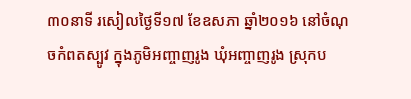៣០នាទី រសៀលថ្ងៃទី១៧ ខែឧសភា ឆ្នាំ២០១៦ នៅចំណុចកំពតស្បូវ ក្នុងភូមិអញ្ចាញរូង ឃុំអញ្ចាញរូង ស្រុកប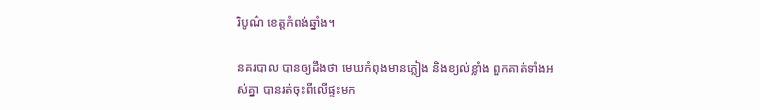រិបូណ៌ ខេត្តកំពង់ឆ្នាំង។

នគរបាល បានឲ្យដឹងថា មេឃកំពុងមានភ្លៀង និងខ្យល់ខ្លាំង ពួកគាត់ទាំងអស់គ្នា បានរត់ចុះពីលើផ្ទះមក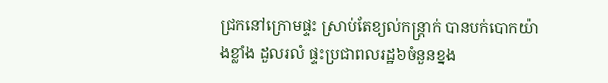ជ្រកនៅក្រោមផ្ទះ ស្រាប់តែខ្យល់កន្ដ្រាក់ បានបក់បោកយ៉ាងខ្លាំង ដួលរលំ ផ្ទះប្រជាពលរដ្ឋ៦ចំនួនខ្នង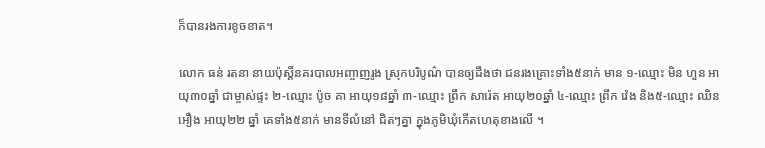ក៏បានរងការខូចខាត។

លោក ធន់ រតនា នាយប៉ុស្តិ៍នគរបាលអញ្ចាញរូង ស្រុកបរិបូណ៌ បានឲ្យដឹងថា ជនរងគ្រោះទាំង៥នាក់ មាន ១-ឈ្មោះ មិន ហួន អាយុ៣០ឆ្នាំ ជាម្ចាស់ផ្ទះ ២-ឈ្មោះ ប៉ូច គា អាយុ១៨ឆ្នាំ ៣-ឈ្មោះ ព្រឹក សារ៉េត អាយុ២០ឆ្នាំ ៤-ឈ្មោះ ព្រឹក វ៉េង និង៥-ឈ្មោះ ឈិន អឿង អាយុ២២ ឆ្នាំ គេទាំង៥នាក់ មានទីលំនៅ ជិតៗគ្នា ក្នុងភូមិឃុំកើតហេតុខាងលើ ។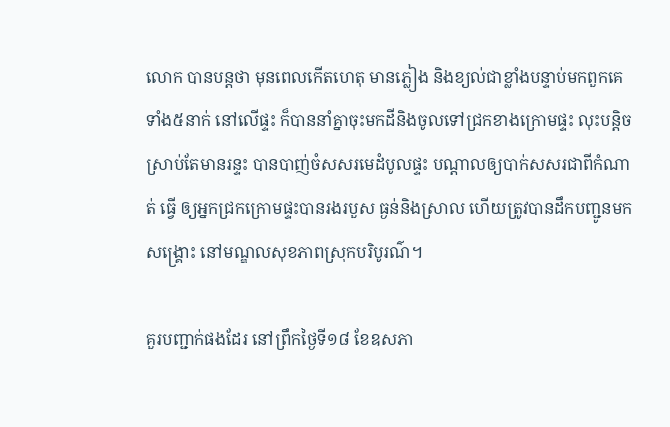លោក បានបន្តថា មុនពេលកើតហេតុ មានភ្លៀង និងខ្យល់ជាខ្លាំងបន្ទាប់មកពួកគេ ទាំង៥នាក់ នៅលើផ្ទះ ក៏បាននាំគ្នាចុះមកដីនិងចូលទៅជ្រកខាងក្រោមផ្ទះ លុះបន្តិចស្រាប់តែមានរន្ទះ បានបាញ់ចំសសរមេដំបូលផ្ទះ បណ្តាលឲ្យបាក់សសរជាពីកំណាត់ ធ្វើ ឲ្យអ្នកជ្រកក្រោមផ្ទះបានរងរបួស ធ្ងន់និងស្រាល ហើយត្រូវបានដឹកបញ្ជូនមកសង្គ្រោះ នៅមណ្ឌលសុខភាពស្រុកបរិបូរណ៌។

គួរបញ្ជាក់ផងដែរ នៅព្រឹកថ្ងៃទី១៨ ខែឧសភា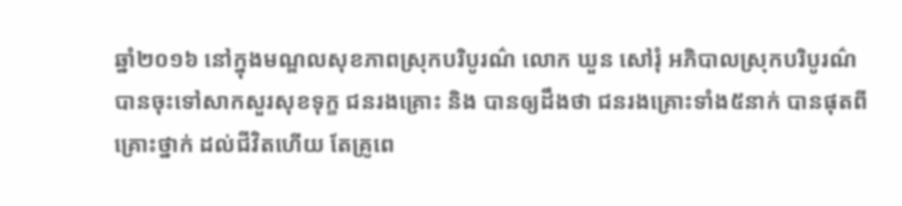ឆ្នាំ២០១៦ នៅក្នុងមណ្ឌលសុខភាពស្រុកបរិបូរណ៌ លោក ឃួន សៅរុំ អភិបាលស្រុកបរិបូរណ៌ បានចុះទៅសាកសួរសុខទុក្ខ ជនរងគ្រោះ និង បានឲ្យដឹងថា ជនរងគ្រោះទាំង៥នាក់ បានផុតពីគ្រោះថ្នាក់ ដល់ជីវិតហើយ តែគ្រូពេ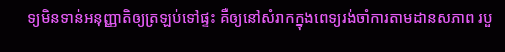ទ្យមិនទាន់អនុញ្ញាតិឲ្យត្រឡប់ទៅផ្ទះ គឺឲ្យនៅសំរាកក្នុងពេទ្យរង់ចាំការតាមដានសភាព របួ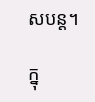សបន្ត។

ក្នុ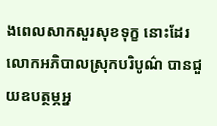ងពេលសាកសួរសុខទុក្ខ នោះដែរ លោកអភិបាលស្រុកបរិបូណ៌ បានជួយឧបត្ថម្ភអ្ន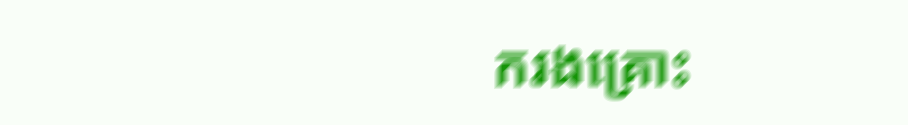ករងគ្រោះ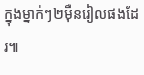ក្នុងម្នាក់ៗ២ម៉ឺនរៀលផងដែរ៕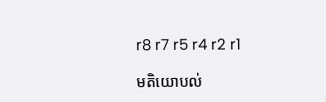r8 r7 r5 r4 r2 r1

មតិយោបល់